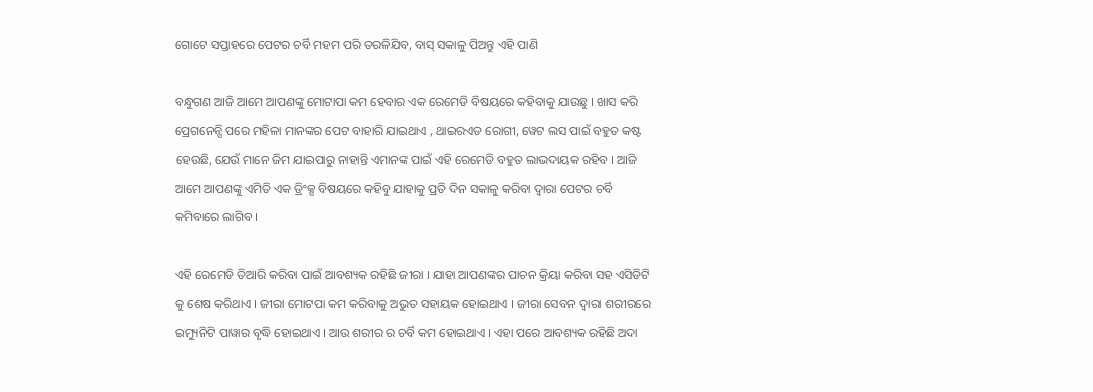ଗୋଟେ ସପ୍ତାହରେ ପେଟର ଚର୍ବି ମହମ ପରି ତରଳିଯିବ, ବାସ୍ ସକାଳୁ ପିଅନ୍ତୁ ଏହି ପାଣି

ବନ୍ଧୁଗଣ ଆଜି ଆମେ ଆପଣଙ୍କୁ ମୋଟାପା କମ ହେବାର ଏକ ରେମେଡି ବିଷୟରେ କହିବାକୁ ଯାଉଛୁ । ଖାସ କରି ପ୍ରେଗନେନ୍ସି ପରେ ମହିଳା ମାନଙ୍କର ପେଟ ବାହାରି ଯାଇଥାଏ , ଥାଇରଏଡ ରୋଗୀ, ୱେଟ ଲସ ପାଇଁ ବହୁତ କଷ୍ଟ ହେଉଛି, ଯେଉଁ ମାନେ ଜିମ ଯାଇପାରୁ ନାହାନ୍ତି ଏମାନଙ୍କ ପାଇଁ ଏହି ରେମେଡି ବହୁତ ଲାଭଦାୟକ ରହିବ । ଆଜି ଆମେ ଆପଣଙ୍କୁ ଏମିତି ଏକ ଡ୍ରିଂକ୍ସ ବିଷୟରେ କହିବୁ ଯାହାକୁ ପ୍ରତି ଦିନ ସକାଳୁ କରିବା ଦ୍ଵାରା ପେଟର ଚର୍ବି କମିବାରେ ଲାଗିବ ।

ଏହି ରେମେଡି ତିଆରି କରିବା ପାଇଁ ଆବଶ୍ୟକ ରହିଛି ଜୀରା । ଯାହା ଆପଣଙ୍କର ପାଚନ କ୍ରିୟା କରିବା ସହ ଏସିଡିଟି କୁ ଶେଷ କରିଥାଏ । ଜୀରା ମୋଟପା କମ କରିବାକୁ ଅଭୁତ ସହାୟକ ହୋଇଥାଏ । ଜୀରା ସେବନ ଦ୍ଵାରା ଶରୀରରେ ଇମ୍ୟୁନିଟି ପାୱାର ବୃଦ୍ଧି ହୋଇଥାଏ । ଆଉ ଶରୀର ର ଚର୍ବି କମ ହୋଇଥାଏ । ଏହା ପରେ ଆବଶ୍ୟକ ରହିଛି ଅଦା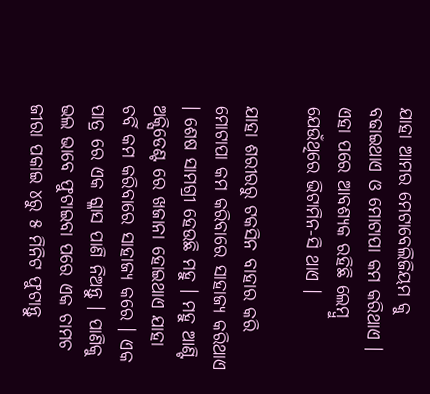ଯାହା ଆମର ମେଟାବେଲିଜିୟମ କୁ ବଢାଇଥାଏ ଓ ମୋଟାପା କମ କରିଥାଏ । ଏହା ପରେ ଆବଶ୍ୟକ ରହିଛି ଲେମ୍ବୁ ଯେଉଁଥିରେ ଭିଟାମିନ-ସି ଥାଏ ।

ଯାହା ଶରୀରରୁ ଟକସିନ ବାହାର କରି ମୋଟାପା କମ କରିବାରେ ସାହାଜ୍ଯ କରିଥାଏ । ଶେଷ ସାମଗ୍ରୀ ହେଉଛି ମହୁ । ମହୁ ଆଣ୍ଟି ଅକ୍ସିଡେଣ୍ଟ ରେ ଖଜାନା ହୋଇଥାଏ ଯାହା ଚର୍ବି କମ କରିବାରେ ସାହାଜ୍ଯ କରେ । ଏକ ପାତ୍ର ରେ ଏକ ଗ୍ଳାସ ପାଣି ନିଅନ୍ତୁ । ପାଣିକୁ ଭଲ ଭାବେ ଫୁଟାଇବା ପରେ ଏକ ଚାମଚ ଜୀରା ପକାଇ ୪ରୁ ୫ ମିନିଟ ଫୁଟାନ୍ତୁ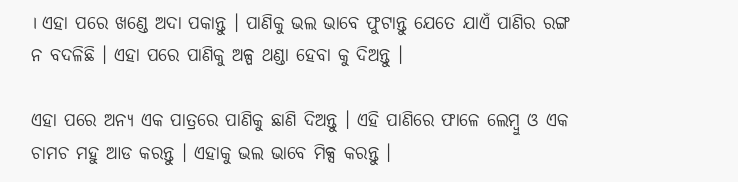। ଏହା ପରେ ଖଣ୍ଡେ ଅଦା ପକାନ୍ତୁ । ପାଣିକୁ ଭଲ ଭାବେ ଫୁଟାନ୍ତୁ ଯେତେ ଯାଏଁ ପାଣିର ରଙ୍ଗ ନ ବଦଳିଛି । ଏହା ପରେ ପାଣିକୁ ଅଳ୍ପ ଥଣ୍ଡା ହେବା କୁ ଦିଅନ୍ତୁ ।

ଏହା ପରେ ଅନ୍ୟ ଏକ ପାତ୍ରରେ ପାଣିକୁ ଛାଣି ଦିଅନ୍ତୁ । ଏହି ପାଣିରେ ଫାଳେ ଲେମ୍ବୁ ଓ ଏକ ଚାମଚ ମହୁ ଆଡ କରନ୍ତୁ । ଏହାକୁ ଭଲ ଭାବେ ମିକ୍ସ କରନ୍ତୁ ।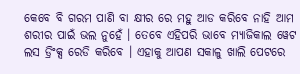କେବେ ବି ଗରମ ପାଣି ବା କ୍ଷୀର ରେ ମହୁ ଆଡ କରିବେ ନାହି ଆମ ଶରୀର ପାଇଁ ଭଲ ନୁହେଁ । ତେବେ ଏହିପରି ଭାବେ ମ୍ୟାଜିକାଲ ୱେଟ ଲସ ଡ୍ରିଂକ୍ସ ରେଡି କରିବେ । ଏହାକୁ ଆପଣ ସକାଳୁ ଖାଲି ପେଟରେ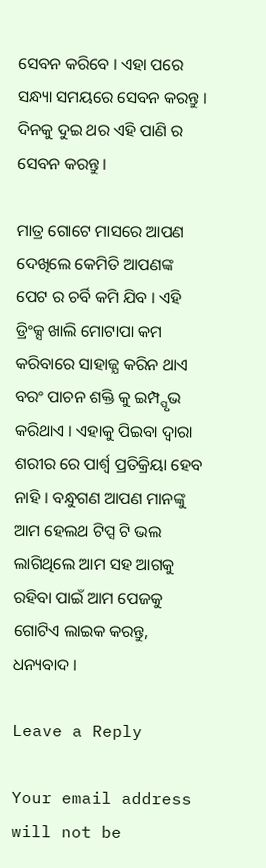ସେବନ କରିବେ । ଏହା ପରେ ସନ୍ଧ୍ୟା ସମୟରେ ସେବନ କରନ୍ତୁ । ଦିନକୁ ଦୁଇ ଥର ଏହି ପାଣି ର ସେବନ କରନ୍ତୁ ।

ମାତ୍ର ଗୋଟେ ମାସରେ ଆପଣ ଦେଖିଲେ କେମିତି ଆପଣଙ୍କ ପେଟ ର ଚର୍ବି କମି ଯିବ । ଏହି ଡ୍ରିଂକ୍ସ ଖାଲି ମୋଟାପା କମ କରିବାରେ ସାହାଜ୍ଯ କରିନ ଥାଏ ବରଂ ପାଚନ ଶକ୍ତି କୁ ଇମ୍ପ୍ପୃଭ କରିଥାଏ । ଏହାକୁ ପିଇବା ଦ୍ଵାରା  ଶରୀର ରେ ପାର୍ଶ୍ଵ ପ୍ରତିକ୍ରିୟା ହେବ ନାହି । ବନ୍ଧୁଗଣ ଆପଣ ମାନଙ୍କୁ ଆମ ହେଲଥ ଟିପ୍ସ ଟି ଭଲ ଲାଗିଥିଲେ ଆମ ସହ ଆଗକୁ ରହିବା ପାଇଁ ଆମ ପେଜକୁ ଗୋଟିଏ ଲାଇକ କରନ୍ତୁ, ଧନ୍ୟବାଦ ।

Leave a Reply

Your email address will not be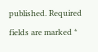published. Required fields are marked *